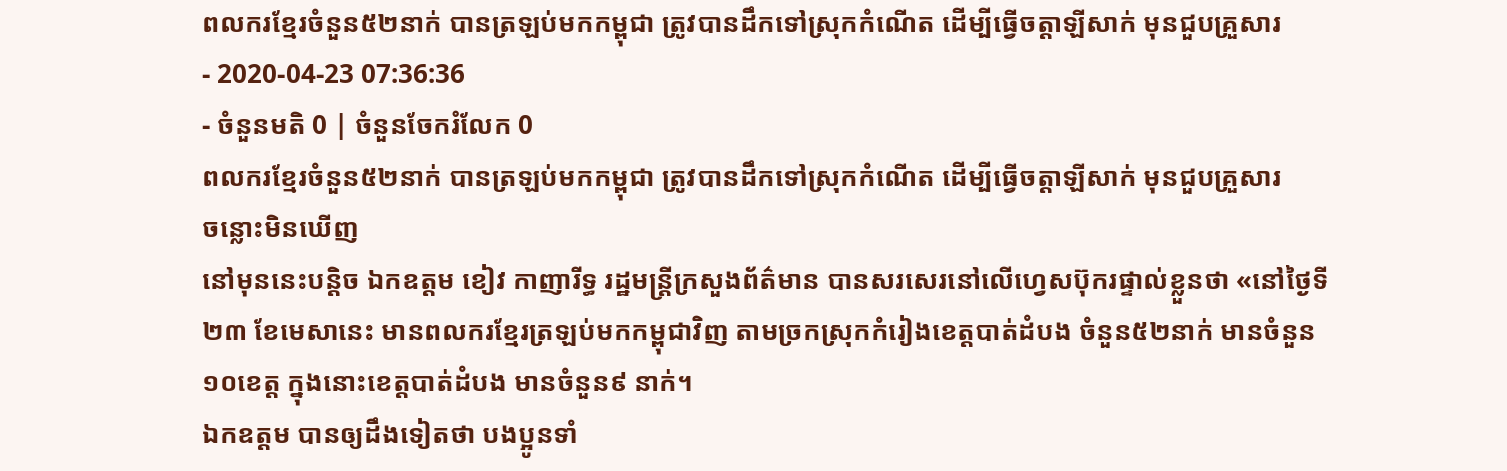ពលករខ្មែរចំនួន៥២នាក់ បានត្រឡប់មកកម្ពុជា ត្រូវបានដឹកទៅស្រុកកំណើត ដើម្បីធ្វើចត្តាឡីសាក់ មុនជួបគ្រួសារ
- 2020-04-23 07:36:36
- ចំនួនមតិ 0 | ចំនួនចែករំលែក 0
ពលករខ្មែរចំនួន៥២នាក់ បានត្រឡប់មកកម្ពុជា ត្រូវបានដឹកទៅស្រុកកំណើត ដើម្បីធ្វើចត្តាឡីសាក់ មុនជួបគ្រួសារ
ចន្លោះមិនឃើញ
នៅមុននេះបន្តិច ឯកឧត្តម ខៀវ កាញារីទ្ធ រដ្ឋមន្រ្តីក្រសួងព័ត៌មាន បានសរសេរនៅលើហ្វេសប៊ុករផ្ទាល់ខ្លួនថា «នៅថ្ងៃទី២៣ ខែមេសានេះ មានពលករខ្មែរត្រឡប់មកកម្ពុជាវិញ តាមច្រកស្រុកកំរៀងខេត្តបាត់ដំបង ចំនួន៥២នាក់ មានចំនួន១០ខេត្ត ក្នុងនោះខេត្តបាត់ដំបង មានចំនួន៩ នាក់។
ឯកឧត្តម បានឲ្យដឹងទៀតថា បងប្អូនទាំ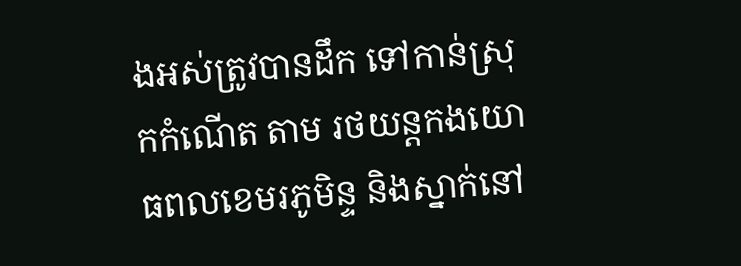ងអស់ត្រូវបានដឹក ទៅកាន់ស្រុកកំណើត តាម រថយន្តកងយោធពលខេមរភូមិន្ទ និងស្នាក់នៅ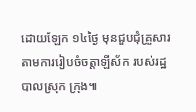ដោយឡែក ១៤ថ្ងៃ មុនជួបជុំគ្រួសារតាមការរៀបចំចត្តាឡីស័ក របស់រដ្ឋបាលស្រុក ក្រុង៕